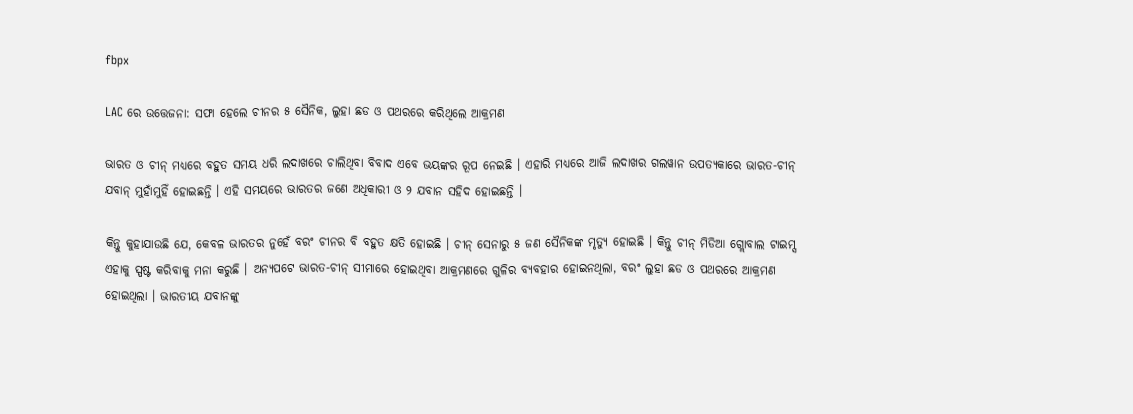fbpx

LAC ରେ ଉତ୍ତେଜନା: ସଫା ହେଲେ ଚୀନର ୫ ସୈନିକ, ଲୁହା ଛଡ ଓ ପଥରରେ କରିଥିଲେ ଆକ୍ରମଣ

ଭାରତ ଓ ଚୀନ୍ ମଧ୍ୟରେ ବହୁତ ସମୟ ଧରି ଲଦାଖରେ ଚାଲିଥିବା ବିବାଦ ଏବେ ଭୟଙ୍କର ରୂପ ନେଇଛି । ଏହାରି ମଧ୍ୟରେ ଆଜି ଲଦାଖର ଗଲୱାନ ଉପତ୍ୟକାରେ ଭାରତ-ଚୀନ୍ ଯବାନ୍ ମୁହାଁମୁହିଁ ହୋଇଛନ୍ତି । ଏହି ସମୟରେ ଭାରତର ଜଣେ ଅଧିକାରୀ ଓ ୨ ଯବାନ ସହିଦ ହୋଇଛନ୍ତି ।

କିନ୍ତୁ କୁହାଯାଉଛି ଯେ, କେବଳ ଭାରତର ନୁହେଁ ବରଂ ଚୀନର ବି ବହୁତ କ୍ଷତି ହୋଇଛି । ଚୀନ୍ ସେନାରୁ ୫ ଜଣ ସୈନିକଙ୍କ ମୃତ୍ୟୁ ହୋଇଛି । କିନ୍ତୁ ଚୀନ୍ ମିଡିଆ ଗ୍ଲୋବାଲ ଟାଇମ୍ସ ଏହାକୁ ସ୍ପଷ୍ଟ କରିବାକୁ ମନା କରୁଛି । ଅନ୍ୟପଟେ ଭାରତ-ଚୀନ୍ ସୀମାରେ ହୋଇଥିବା ଆକ୍ରମଣରେ ଗୁଳିର ବ୍ୟବହାର ହୋଇନଥିଲା, ବରଂ ଲୁହା ଛଡ ଓ ପଥରରେ ଆକ୍ରମଣ ହୋଇଥିଲା । ଭାରତୀୟ ଯବାନଙ୍କୁ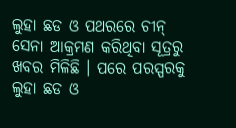ଲୁହା ଛଡ ଓ ପଥରରେ ଚୀନ୍ ସେନା ଆକ୍ରମଣ କରିଥିବା ସୂତ୍ରରୁ ଖବର ମିଳିଛି । ପରେ ପରସ୍ପରକୁ ଲୁହା ଛଡ ଓ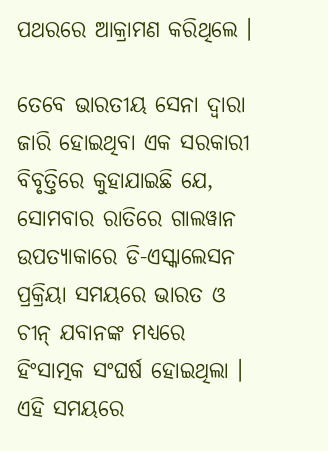ପଥରରେ ଆକ୍ରାମଣ କରିଥିଲେ ।

ତେବେ ଭାରତୀୟ ସେନା ଦ୍ୱାରା ଜାରି ହୋଇଥିବା ଏକ ସରକାରୀ ବିବୃତ୍ତିରେ କୁହାଯାଇଛି ଯେ, ସୋମବାର ରାତିରେ ଗାଲୱାନ ଉପତ୍ୟାକାରେ ଡି-ଏସ୍କାଲେସନ ପ୍ରକ୍ରିୟା ସମୟରେ ଭାରତ ଓ ଚୀନ୍ ଯବାନଙ୍କ ମଧ୍ୟରେ ହିଂସାତ୍ମକ ସଂଘର୍ଷ ହୋଇଥିଲା । ଏହି ସମୟରେ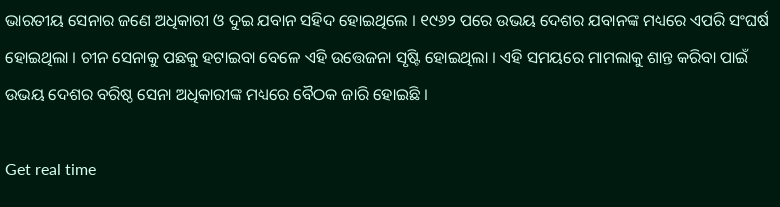ଭାରତୀୟ ସେନାର ଜଣେ ଅଧିକାରୀ ଓ ଦୁଇ ଯବାନ ସହିଦ ହୋଇଥିଲେ । ୧୯୬୨ ପରେ ଉଭୟ ଦେଶର ଯବାନଙ୍କ ମଧ୍ୟରେ ଏପରି ସଂଘର୍ଷ ହୋଇଥିଲା । ଚୀନ ସେନାକୁ ପଛକୁ ହଟାଇବା ବେଳେ ଏହି ଉତ୍ତେଜନା ସୃଷ୍ଟି ହୋଇଥିଲା । ଏହି ସମୟରେ ମାମଲାକୁ ଶାନ୍ତ କରିବା ପାଇଁ ଉଭୟ ଦେଶର ବରିଷ୍ଠ ସେନା ଅଧିକାରୀଙ୍କ ମଧ୍ୟରେ ବୈଠକ ଜାରି ହୋଇଛି ।

Get real time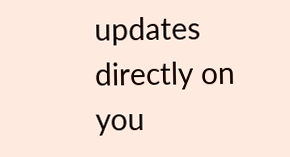updates directly on you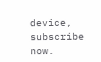device, subscribe now.